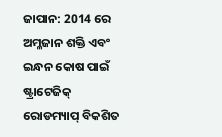ଜାପାନ: 2014 ରେ ଅମ୍ଳଜାନ ଶକ୍ତି ଏବଂ ଇନ୍ଧନ କୋଷ ପାଇଁ ଷ୍ଟ୍ରାଟେଜିକ୍ ରୋଡମ୍ୟାପ୍ ବିକଶିତ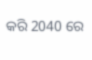କରି 2040 ରେ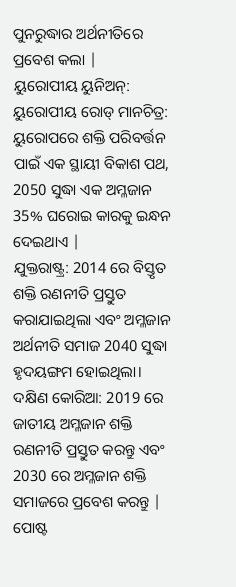ପୁନରୁଦ୍ଧାର ଅର୍ଥନୀତିରେ ପ୍ରବେଶ କଲା |
ୟୁରୋପୀୟ ୟୁନିଅନ୍: ୟୁରୋପୀୟ ରୋଡ୍ ମାନଚିତ୍ର: ୟୁରୋପରେ ଶକ୍ତି ପରିବର୍ତ୍ତନ ପାଇଁ ଏକ ସ୍ଥାୟୀ ବିକାଶ ପଥ, 2050 ସୁଦ୍ଧା ଏକ ଅମ୍ଳଜାନ 35% ଘରୋଇ କାରକୁ ଇନ୍ଧନ ଦେଇଥାଏ |
ଯୁକ୍ତରାଷ୍ଟ୍ର: 2014 ରେ ବିସ୍ତୃତ ଶକ୍ତି ରଣନୀତି ପ୍ରସ୍ତୁତ କରାଯାଇଥିଲା ଏବଂ ଅମ୍ଳଜାନ ଅର୍ଥନୀତି ସମାଜ 2040 ସୁଦ୍ଧା ହୃଦୟଙ୍ଗମ ହୋଇଥିଲା।
ଦକ୍ଷିଣ କୋରିଆ: 2019 ରେ ଜାତୀୟ ଅମ୍ଳଜାନ ଶକ୍ତି ରଣନୀତି ପ୍ରସ୍ତୁତ କରନ୍ତୁ ଏବଂ 2030 ରେ ଅମ୍ଳଜାନ ଶକ୍ତି ସମାଜରେ ପ୍ରବେଶ କରନ୍ତୁ |
ପୋଷ୍ଟ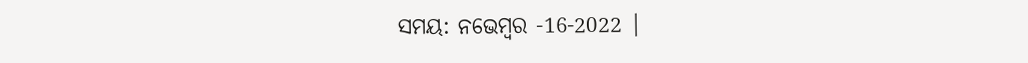ସମୟ: ନଭେମ୍ବର -16-2022 |